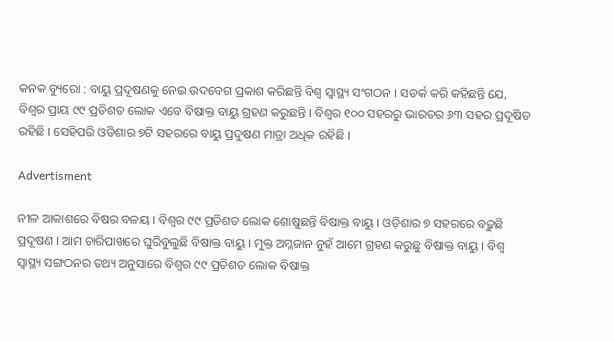କନକ ବ୍ୟୁରୋ : ବାୟୁ ପ୍ରଦୂଷଣକୁ ନେଇ ଉଦବେଗ ପ୍ରକାଶ କରିଛନ୍ତି ବିଶ୍ୱ ସ୍ୱାସ୍ଥ୍ୟ ସଂଗଠନ । ସତର୍କ କରି କହିଛନ୍ତି ଯେ, ବିଶ୍ୱର ପ୍ରାୟ ୯୯ ପ୍ରତିଶତ ଲୋକ ଏବେ ବିଷାକ୍ତ ବାୟୁ ଗ୍ରହଣ କରୁଛନ୍ତି । ବିଶ୍ୱର ୧୦୦ ସହରରୁ ଭାରତର ୬୩ ସହର ପ୍ରଦୂଷିତ ରହିଛି । ସେହିପରି ଓଡିଶାର ୭ଟି ସହରରେ ବାୟୁ ପ୍ରଦୁଷଣ ମାତ୍ରା ଅଧିକ ରହିଛି ।

Advertisment

ନୀଳ ଆକାଶରେ ବିଷର ବଳୟ । ବିଶ୍ୱର ୯୯ ପ୍ରତିଶତ ଲୋକ ଶୋଷୁଛନ୍ତି ବିଷାକ୍ତ ବାୟୁ । ଓଡ଼ିଶାର ୭ ସହରରେ ବଢ଼ୁଛି ପ୍ରଦୂଷଣ । ଆମ ଚାରିପାଖରେ ଘୁରିବୁଲୁଛି ବିଷାକ୍ତ ବାୟୁ । ମୁକ୍ତ ଅମ୍ଳଜାନ ନୁହଁ ଆମେ ଗ୍ରହଣ କରୁଛୁ ବିଷାକ୍ତ ବାୟୁ । ବିଶ୍ୱ ସ୍ୱାସ୍ଥ୍ୟ ସଙ୍ଗଠନର ତଥ୍ୟ ଅନୁସାରେ ବିଶ୍ୱର ୯୯ ପ୍ରତିଶତ ଲୋକ ବିଷାକ୍ତ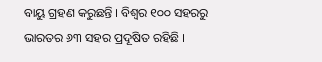ବାୟୁ ଗ୍ରହଣ କରୁଛନ୍ତି । ବିଶ୍ୱର ୧୦୦ ସହରରୁ ଭାରତର ୬୩ ସହର ପ୍ରଦୂଷିତ ରହିଛି ।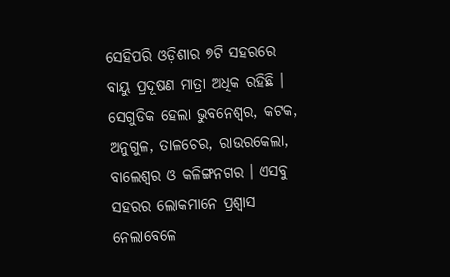ସେହିପରି ଓଡ଼ିଶାର ୭ଟି ସହରରେ ବାୟୁ ପ୍ରଦୂଷଣ ମାତ୍ରା ଅଧିକ ରହିଛି । ସେଗୁଡିକ ହେଲା ଭୁବନେଶ୍ୱର, କଟକ, ଅନୁଗୁଳ, ତାଳଚେର, ରାଉରକେଲା, ବାଲେଶ୍ୱର ଓ କଳିଙ୍ଗନଗର । ଏସବୁ ସହରର ଲୋକମାନେ ପ୍ରଶ୍ୱାସ ନେଲାବେଳେ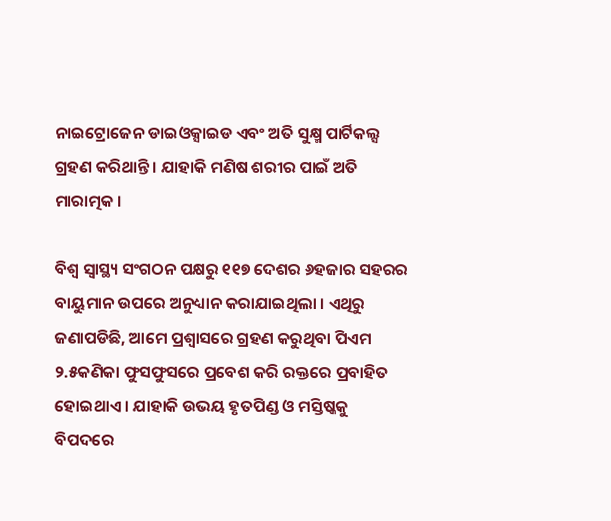ନାଇଟ୍ରୋଜେନ ଡାଇଓକ୍ସାଇଡ ଏବଂ ଅତି ସୁକ୍ଷ୍ମ ପାର୍ଟିକଲ୍ସ ଗ୍ରହଣ କରିଥାନ୍ତି । ଯାହାକି ମଣିଷ ଶରୀର ପାଇଁ ଅତି ମାରାତ୍ମକ ।

ବିଶ୍ୱ ସ୍ୱାସ୍ଥ୍ୟ ସଂଗଠନ ପକ୍ଷରୁ ୧୧୭ ଦେଶର ୬ହଜାର ସହରର ବାୟୁମାନ ଉପରେ ଅନୁଧ୍ୟାନ କରାଯାଇଥିଲା । ଏଥିରୁ ଜଣାପଡିଛି, ଆମେ ପ୍ରଶ୍ୱାସରେ ଗ୍ରହଣ କରୁଥିବା ପିଏମ ୨.୫କଣିକା ଫୁସଫୁସରେ ପ୍ରବେଶ କରି ରକ୍ତରେ ପ୍ରବାହିତ ହୋଇଥାଏ । ଯାହାକି ଉଭୟ ହୃତପିଣ୍ଡ ଓ ମସ୍ତିଷ୍କକୁ ବିପଦରେ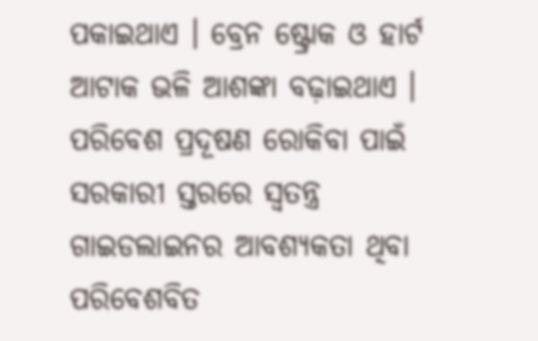ପକାଇଥାଏ । ବ୍ରେନ ଷ୍ଟ୍ରୋକ ଓ ହାର୍ଟ ଆଟାକ ଭଳି ଆଶଙ୍କା ବଢ଼ାଇଥାଏ । ପରିବେଶ ପ୍ରଦୂଷଣ ରୋକିବା ପାଇଁ ସରକାରୀ ସ୍ତରରେ ସ୍ୱତନ୍ତ୍ର ଗାଇଡଲାଇନର ଆବଶ୍ୟକତା ଥିବା ପରିବେଶବିତ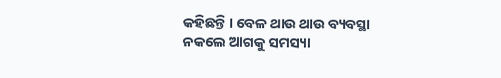କହିଛନ୍ତି । ବେଳ ଥାଉ ଥାଉ ବ୍ୟବସ୍ଥା ନକଲେ ଆଗକୁ ସମସ୍ୟା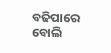ବଢିପାରେ ବୋଲି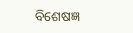ବିଶେଷଜ୍ଞ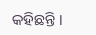କହିଛନ୍ତି ।